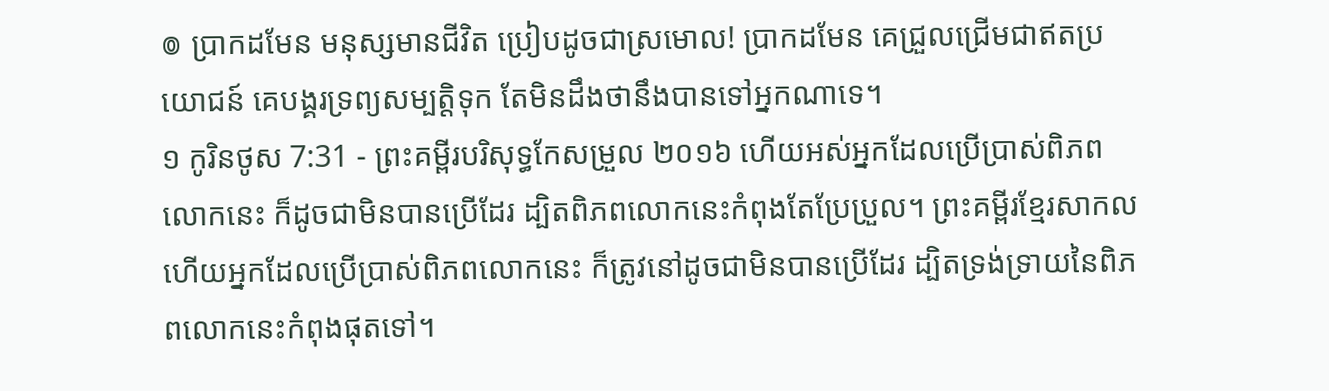៙ ប្រាកដមែន មនុស្សមានជីវិត ប្រៀបដូចជាស្រមោល! ប្រាកដមែន គេជ្រួលជ្រើមជាឥតប្រយោជន៍ គេបង្គរទ្រព្យសម្បត្តិទុក តែមិនដឹងថានឹងបានទៅអ្នកណាទេ។
១ កូរិនថូស 7:31 - ព្រះគម្ពីរបរិសុទ្ធកែសម្រួល ២០១៦ ហើយអស់អ្នកដែលប្រើប្រាស់ពិភពលោកនេះ ក៏ដូចជាមិនបានប្រើដែរ ដ្បិតពិភពលោកនេះកំពុងតែប្រែប្រួល។ ព្រះគម្ពីរខ្មែរសាកល ហើយអ្នកដែលប្រើប្រាស់ពិភពលោកនេះ ក៏ត្រូវនៅដូចជាមិនបានប្រើដែរ ដ្បិតទ្រង់ទ្រាយនៃពិភពលោកនេះកំពុងផុតទៅ។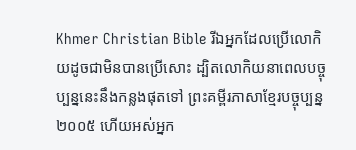Khmer Christian Bible រីឯអ្នកដែលប្រើលោកិយដូចជាមិនបានប្រើសោះ ដ្បិតលោកិយនាពេលបច្ចុប្បន្ននេះនឹងកន្លងផុតទៅ ព្រះគម្ពីរភាសាខ្មែរបច្ចុប្បន្ន ២០០៥ ហើយអស់អ្នក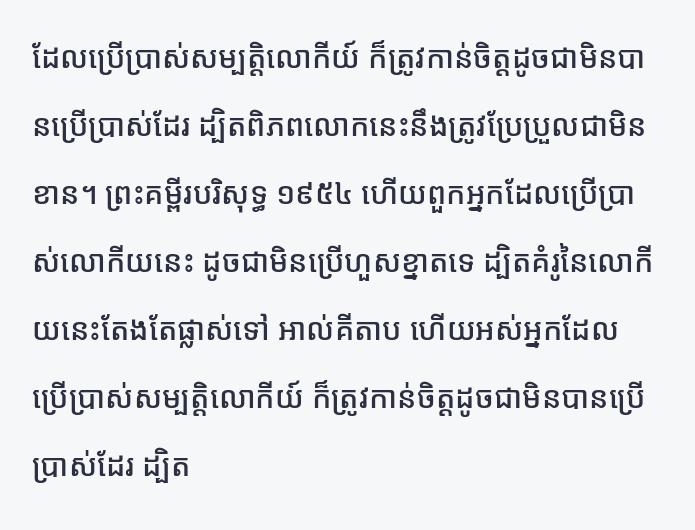ដែលប្រើប្រាស់សម្បត្តិលោកីយ៍ ក៏ត្រូវកាន់ចិត្តដូចជាមិនបានប្រើប្រាស់ដែរ ដ្បិតពិភពលោកនេះនឹងត្រូវប្រែប្រួលជាមិនខាន។ ព្រះគម្ពីរបរិសុទ្ធ ១៩៥៤ ហើយពួកអ្នកដែលប្រើប្រាស់លោកីយនេះ ដូចជាមិនប្រើហួសខ្នាតទេ ដ្បិតគំរូនៃលោកីយនេះតែងតែផ្លាស់ទៅ អាល់គីតាប ហើយអស់អ្នកដែលប្រើប្រាស់សម្បត្តិលោកីយ៍ ក៏ត្រូវកាន់ចិត្ដដូចជាមិនបានប្រើប្រាស់ដែរ ដ្បិត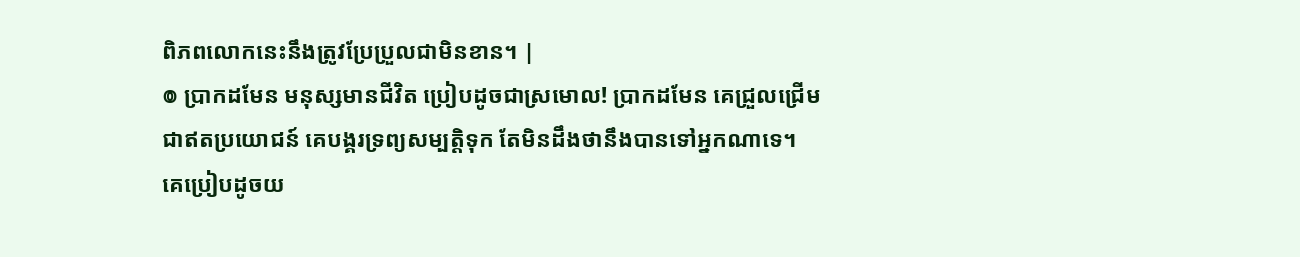ពិភពលោកនេះនឹងត្រូវប្រែប្រួលជាមិនខាន។ |
៙ ប្រាកដមែន មនុស្សមានជីវិត ប្រៀបដូចជាស្រមោល! ប្រាកដមែន គេជ្រួលជ្រើមជាឥតប្រយោជន៍ គេបង្គរទ្រព្យសម្បត្តិទុក តែមិនដឹងថានឹងបានទៅអ្នកណាទេ។
គេប្រៀបដូចយ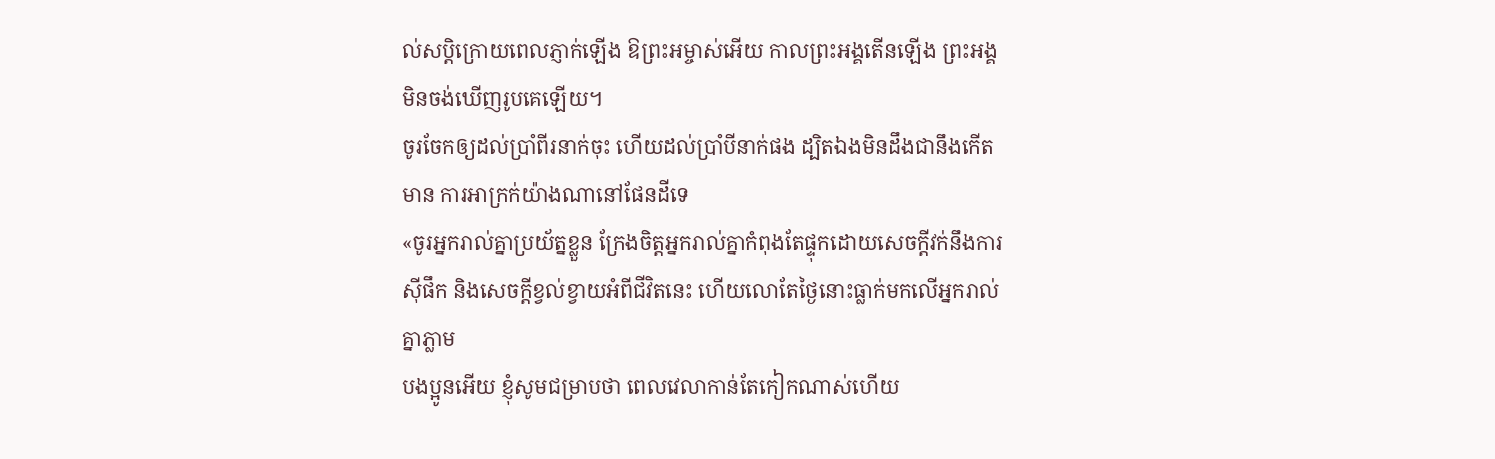ល់សប្តិក្រោយពេលភ្ញាក់ឡើង ឱព្រះអម្ចាស់អើយ កាលព្រះអង្គតើនឡើង ព្រះអង្គមិនចង់ឃើញរូបគេឡើយ។
ចូរចែកឲ្យដល់ប្រាំពីរនាក់ចុះ ហើយដល់ប្រាំបីនាក់ផង ដ្បិតឯងមិនដឹងជានឹងកើតមាន ការអាក្រក់យ៉ាងណានៅផែនដីទេ
«ចូរអ្នករាល់គ្នាប្រយ័ត្នខ្លួន ក្រែងចិត្តអ្នករាល់គ្នាកំពុងតែផ្ទុកដោយសេចក្តីវក់នឹងការស៊ីផឹក និងសេចក្តីខ្វល់ខ្វាយអំពីជីវិតនេះ ហើយលោតែថ្ងៃនោះធ្លាក់មកលើអ្នករាល់គ្នាភ្លាម
បងប្អូនអើយ ខ្ញុំសូមជម្រាបថា ពេលវេលាកាន់តែកៀកណាស់ហើយ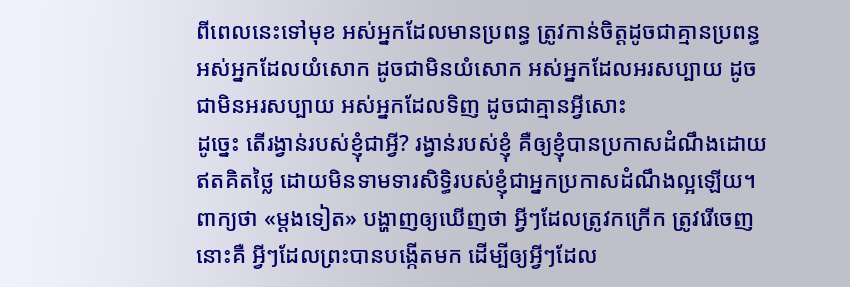ពីពេលនេះទៅមុខ អស់អ្នកដែលមានប្រពន្ធ ត្រូវកាន់ចិត្តដូចជាគ្មានប្រពន្ធ
អស់អ្នកដែលយំសោក ដូចជាមិនយំសោក អស់អ្នកដែលអរសប្បាយ ដូចជាមិនអរសប្បាយ អស់អ្នកដែលទិញ ដូចជាគ្មានអ្វីសោះ
ដូច្នេះ តើរង្វាន់របស់ខ្ញុំជាអ្វី? រង្វាន់របស់ខ្ញុំ គឺឲ្យខ្ញុំបានប្រកាសដំណឹងដោយឥតគិតថ្លៃ ដោយមិនទាមទារសិទ្ធិរបស់ខ្ញុំជាអ្នកប្រកាសដំណឹងល្អឡើយ។
ពាក្យថា «ម្តងទៀត» បង្ហាញឲ្យឃើញថា អ្វីៗដែលត្រូវកក្រើក ត្រូវរើចេញ នោះគឺ អ្វីៗដែលព្រះបានបង្កើតមក ដើម្បីឲ្យអ្វីៗដែល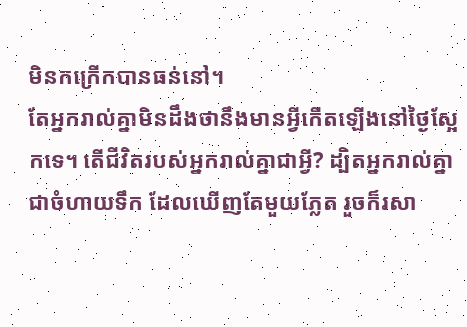មិនកក្រើកបានធន់នៅ។
តែអ្នករាល់គ្នាមិនដឹងថានឹងមានអ្វីកើតឡើងនៅថ្ងៃស្អែកទេ។ តើជីវិតរបស់អ្នករាល់គ្នាជាអ្វី? ដ្បិតអ្នករាល់គ្នាជាចំហាយទឹក ដែលឃើញតែមួយភ្លែត រួចក៏រសា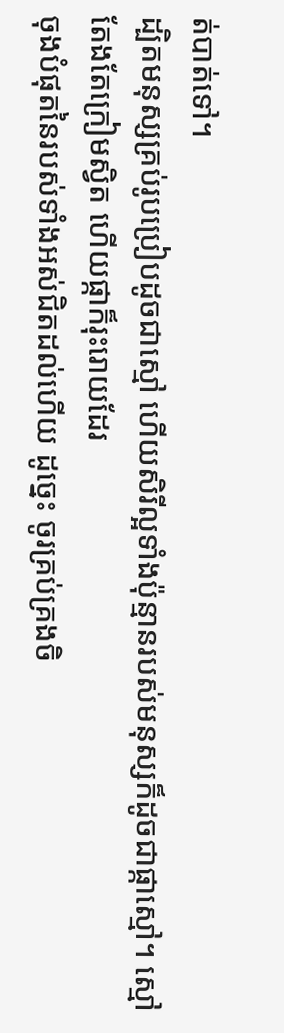ត់បាត់ទៅ។
ដ្បិតមនុស្សគ្រប់រូបប្រៀបដូចជាស្មៅ ហើយសិរីល្អទាំងប៉ុន្មានរបស់មនុស្សក៏ដូចជាផ្កាស្មៅ។ ស្មៅតែងតែក្រៀមស្វិត ហើយផ្កាក៏រុះរោយដែរ
ចុងបំផុតនៃរបស់ទាំងអស់ជិតដល់ហើយ ដូច្នេះ ចូរគ្រប់គ្រងចិ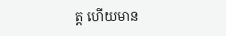ត្ត ហើយមាន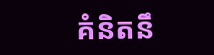គំនិតនឹ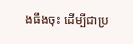ងធឹងចុះ ដើម្បីជាប្រ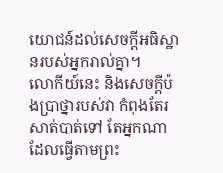យោជន៍ដល់សេចក្តីអធិស្ឋានរបស់អ្នករាល់គ្នា។
លោកីយ៍នេះ និងសេចក្ដីប៉ងប្រាថ្នារបស់វា កំពុងតែរសាត់បាត់ទៅ តែអ្នកណាដែលធ្វើតាមព្រះ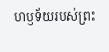ហឫទ័យរបស់ព្រះ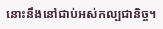នោះនឹងនៅជាប់អស់កល្បជានិច្ច។